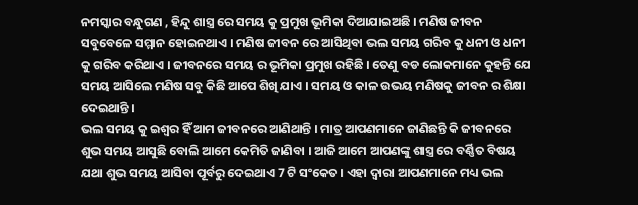ନମସ୍କାର ବନ୍ଧୁଗଣ , ହିନ୍ଦୁ ଶାସ୍ତ୍ର ରେ ସମୟ କୁ ପ୍ରମୁଖ ଭୂମିକା ଦିଆଯାଇଅଛି । ମଣିଷ ଜୀବନ ସବୁବେଳେ ସମ୍ମାନ ହୋଇନଥାଏ । ମଣିଷ ଜୀବନ ରେ ଆସିଥିବା ଭଲ ସମୟ ଗରିବ କୁ ଧନୀ ଓ ଧନୀ କୁ ଗରିବ କରିଥାଏ । ଜୀବନରେ ସମୟ ର ଭୂମିକା ପ୍ରମୁଖ ରହିଛି । ତେଣୁ ବଡ ଲୋକମାନେ କୁହନ୍ତି ଯେ ସମୟ ଆସିଲେ ମଣିଷ ସବୁ କିଛି ଆପେ ଶିଖି ଯାଏ । ସମୟ ଓ କାଳ ଉଭୟ ମଣିଷକୁ ଜୀବନ ର ଶିକ୍ଷା ଦେଇଥାନ୍ତି ।
ଭଲ ସମୟ କୁ ଇଶ୍ଵର ହିଁ ଆମ ଜୀବନରେ ଆଣିଥାନ୍ତି । ମାତ୍ର ଆପଣମାନେ ଜାଣିଛନ୍ତି କି ଜୀବନରେ ଶୁଭ ସମୟ ଆସୁଛି ବୋଲି ଆମେ କେମିତି ଜାଣିବା । ଆଜି ଆମେ ଆପଣଙ୍କୁ ଶାସ୍ତ୍ର ରେ ବର୍ଣ୍ଣିତ ବିଷୟ ଯଥା ଶୁଭ ସମୟ ଆସିବା ପୂର୍ବରୁ ଦେଇଥାଏ 7 ଟି ସଂକେତ । ଏହା ଦ୍ଵାରା ଆପଣମାନେ ମଧ୍ୟ ଭଲ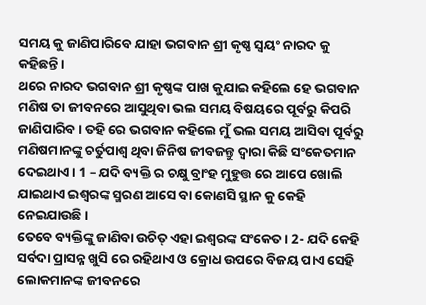ସମୟ କୁ ଜାଣିପାରିବେ ଯାହା ଭଗବାନ ଶ୍ରୀ କୃଷ୍ଣ ସ୍ଵୟଂ ନାରଦ କୁ କହିଛନ୍ତି ।
ଥରେ ନାରଦ ଭଗବାନ ଶ୍ରୀ କୃଷ୍ଣଙ୍କ ପାଖ କୁଯାଇ କହିଲେ ହେ ଭଗବାନ ମଣିଷ ତା ଜୀବନରେ ଆସୁଥିବା ଭଲ ସମୟ ବିଷୟରେ ପୂର୍ବରୁ କିପରି ଜାଣିପାରିବ । ତହି ରେ ଭଗବାନ କହିଲେ ମୁଁ ଭଲ ସମୟ ଆସିବା ପୂର୍ବରୁ ମଣିଷମାନଙ୍କୁ ଚର୍ତୁପାଶ୍ଵ ଥିବା ଜିନିଷ ଜୀବଜନ୍ତୁ ଦ୍ଵାରା କିଛି ସଂକେତମାନ ଦେଇଥାଏ । 1 – ଯଦି ବ୍ୟକ୍ତି ର ଚକ୍ଷୁ ବ୍ରାଂହ ମୁହୁତ୍ତ ରେ ଆପେ ଖୋଲି ଯାଇଥାଏ ଇଶ୍ଵରଙ୍କ ସ୍ମରଣ ଆସେ ବା କୋଣସି ସ୍ଥାନ କୁ କେହି ନେଇଯାଉଛି ।
ତେବେ ବ୍ୟକ୍ତିଙ୍କୁ ଜାଣିବା ଉଚିତ୍ ଏହା ଇଶ୍ଵରଙ୍କ ସଂକେତ । 2- ଯଦି କେହି ସର୍ବଦା ପ୍ରାସନ୍ନ ଖୁସି ରେ ରହିଥାଏ ଓ କ୍ରୋଧ ଉପରେ ବିଜୟ ପାଏ ସେହି ଲୋକମାନଙ୍କ ଜୀବନରେ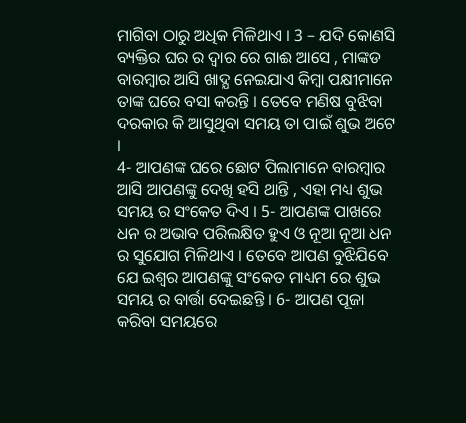ମାଗିବା ଠାରୁ ଅଧିକ ମିଳିଥାଏ । 3 – ଯଦି କୋଣସି ବ୍ୟକ୍ତିର ଘର ର ଦ୍ଵାର ରେ ଗାଈ ଆସେ , ମାଙ୍କଡ ବାରମ୍ବାର ଆସି ଖାଦ୍ଯ ନେଇଯାଏ କିମ୍ବା ପକ୍ଷୀମାନେ ତାଙ୍କ ଘରେ ବସା କରନ୍ତି । ତେବେ ମଣିଷ ବୁଝିବା ଦରକାର କି ଆସୁଥିବା ସମୟ ତା ପାଇଁ ଶୁଭ ଅଟେ ।
4- ଆପଣଙ୍କ ଘରେ ଛୋଟ ପିଲାମାନେ ବାରମ୍ବାର ଆସି ଆପଣଙ୍କୁ ଦେଖି ହସି ଥାନ୍ତି , ଏହା ମଧ୍ୟ ଶୁଭ ସମୟ ର ସଂକେତ ଦିଏ । 5- ଆପଣଙ୍କ ପାଖରେ ଧନ ର ଅଭାବ ପରିଲକ୍ଷିତ ହୁଏ ଓ ନୂଆ ନୂଆ ଧନ ର ସୁଯୋଗ ମିଳିଥାଏ । ତେବେ ଆପଣ ବୁଝିଯିବେ ଯେ ଇଶ୍ଵର ଆପଣଙ୍କୁ ସଂକେତ ମାଧ୍ୟମ ରେ ଶୁଭ ସମୟ ର ବାର୍ତ୍ତା ଦେଇଛନ୍ତି । 6- ଆପଣ ପୂଜା କରିବା ସମୟରେ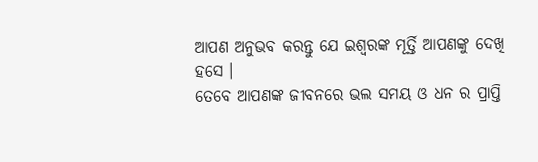ଆପଣ ଅନୁଭବ କରନ୍ତୁ ଯେ ଇଶ୍ଵରଙ୍କ ମୂର୍ତ୍ତି ଆପଣଙ୍କୁ ଦେଖି ହସେ ।
ତେବେ ଆପଣଙ୍କ ଜୀବନରେ ଭଲ ସମୟ ଓ ଧନ ର ପ୍ରାପ୍ତି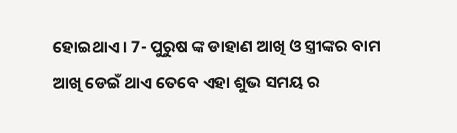ହୋଇଥାଏ । 7- ପୁରୁଷ ଙ୍କ ଡାହାଣ ଆଖି ଓ ସ୍ତ୍ରୀଙ୍କର ବାମ ଆଖି ଡେଇଁ ଥାଏ ତେବେ ଏହା ଶୁଭ ସମୟ ର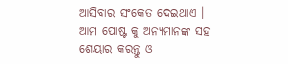ଆସିବାର ସଂକେତ ଦେଇଥାଏ । ଆମ ପୋଷ୍ଟ କୁ ଅନ୍ୟମାନଙ୍କ ସହ ଶେୟାର କରନ୍ତୁ ଓ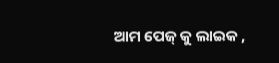ଆମ ପେଜ୍ କୁ ଲାଇକ ,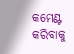କମେଣ୍ଟ କରିବାକୁ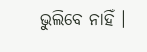ଭୁଲିବେ ନାହିଁ ।